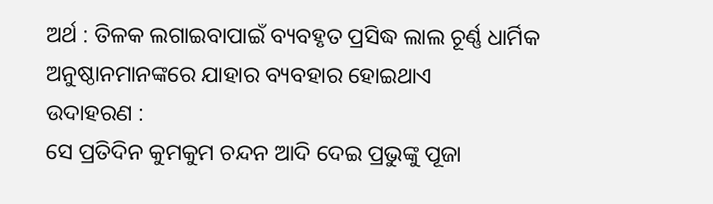ଅର୍ଥ : ତିଳକ ଲଗାଇବାପାଇଁ ବ୍ୟବହୃତ ପ୍ରସିଦ୍ଧ ଲାଲ ଚୂର୍ଣ୍ଣ ଧାର୍ମିକ ଅନୁଷ୍ଠାନମାନଙ୍କରେ ଯାହାର ବ୍ୟବହାର ହୋଇଥାଏ
ଉଦାହରଣ :
ସେ ପ୍ରତିଦିନ କୁମକୁମ ଚନ୍ଦନ ଆଦି ଦେଇ ପ୍ରଭୁଙ୍କୁ ପୂଜା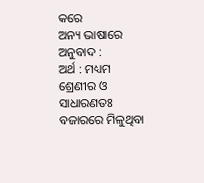କରେ
ଅନ୍ୟ ଭାଷାରେ ଅନୁବାଦ :
ଅର୍ଥ : ମଧ୍ୟମ ଶ୍ରେଣୀର ଓ ସାଧାରଣତଃ ବଜାରରେ ମିଳୁଥିବା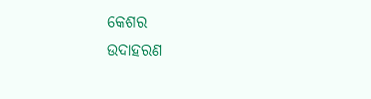କେଶର
ଉଦାହରଣ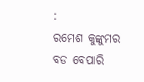:
ରମେଶ କୁଙ୍କୁମର ବଡ ବେପାରି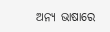ଅନ୍ୟ ଭାଷାରେ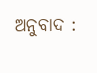ଅନୁବାଦ :